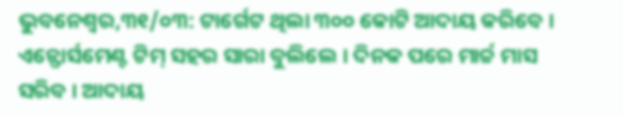ଭୁବନେଶ୍ୱର,୩୧/୦୩: ଟାର୍ଗେଟ ଥିଲା ୩୦୦ କୋଟି ଆଦାୟ କରିବେ । ଏନ୍ଫୋର୍ସମେଣ୍ଟ ଟିମ୍ ସହର ସାରା ବୁଲିଲେ । ଦିନକ ପରେ ମାର୍ଚ୍ଚ ମାସ ସରିବ । ଆଦାୟ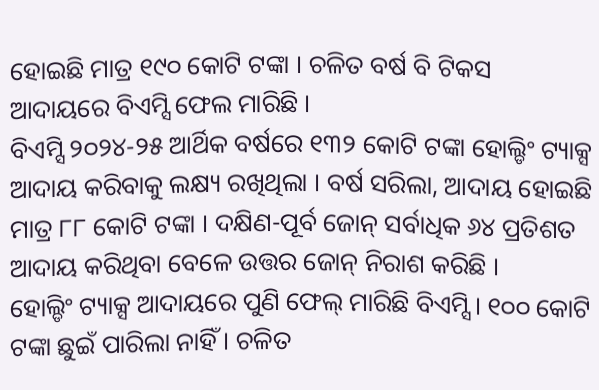ହୋଇଛି ମାତ୍ର ୧୯୦ କୋଟି ଟଙ୍କା । ଚଳିତ ବର୍ଷ ବି ଟିକସ ଆଦାୟରେ ବିଏମ୍ସି ଫେଲ ମାରିଛି ।
ବିଏମ୍ସି ୨୦୨୪-୨୫ ଆର୍ଥିକ ବର୍ଷରେ ୧୩୨ କୋଟି ଟଙ୍କା ହୋଲ୍ଡିଂ ଟ୍ୟାକ୍ସ ଆଦାୟ କରିବାକୁ ଲକ୍ଷ୍ୟ ରଖିଥିଲା । ବର୍ଷ ସରିଲା, ଆଦାୟ ହୋଇଛି ମାତ୍ର ୮୮ କୋଟି ଟଙ୍କା । ଦକ୍ଷିଣ-ପୂର୍ବ ଜୋନ୍ ସର୍ବାଧିକ ୬୪ ପ୍ରତିଶତ ଆଦାୟ କରିଥିବା ବେଳେ ଉତ୍ତର ଜୋନ୍ ନିରାଶ କରିଛି ।
ହୋଲ୍ଡିଂ ଟ୍ୟାକ୍ସ ଆଦାୟରେ ପୁଣି ଫେଲ୍ ମାରିଛି ବିଏମ୍ସି । ୧୦୦ କୋଟି ଟଙ୍କା ଛୁଇଁ ପାରିଲା ନାହିଁ । ଚଳିତ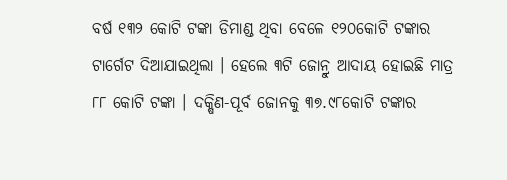ବର୍ଷ ୧୩୨ କୋଟି ଟଙ୍କା ଡିମାଣ୍ଡ ଥିବା ବେଳେ ୧୨୦କୋଟି ଟଙ୍କାର ଟାର୍ଗେଟ ଦିଆଯାଇଥିଲା । ହେଲେ ୩ଟି ଜୋନ୍ରୁ ଆଦାୟ ହୋଇଛି ମାତ୍ର ୮୮ କୋଟି ଟଙ୍କା । ଦକ୍ଷିଣ-ପୂର୍ବ ଜୋନକୁ ୩୭.୯୮କୋଟି ଟଙ୍କାର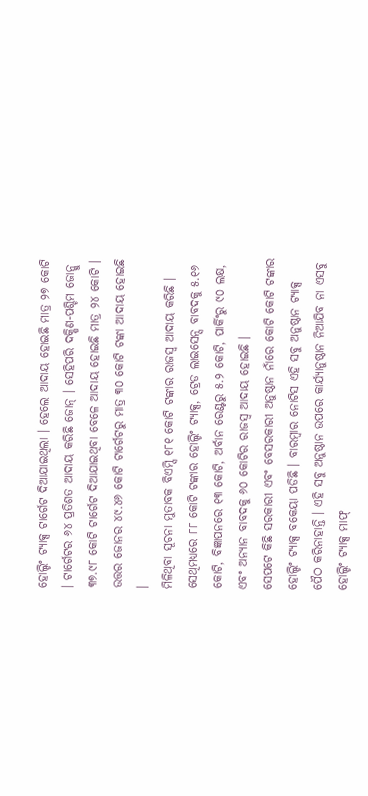ହୋଲ୍ଡିଂ ଟ୍ୟାକ୍ସ ଟାର୍ଗେଟ ଦିଆଯାଇଥିଲା । ହେଲେ ଆଦାୟ ହୋଇଛି ମାତ୍ର ୨୭ କୋଟି । ଟାର୍ଗେଟର ୬୪ ପ୍ରତିଶତ ଆଦାୟ କରିଛି ଜୋନ୍ । ସେହିପରି ଦକ୍ଷିଣ-ପଶ୍ଚିମ ଜୋନ୍କୁ ୩୭.୯୮ କୋଟି ଟାର୍ଗେଟ ଦିଆଯାଇଥିବା ବେଳେ ଆଦାୟ ହୋଇଛି ମାତ୍ର ୨୪ କୋଟି । ଉତ୍ତର ଜୋନର ୪୯.୪୬ କୋଟି ଟାର୍ଗେଟରୁ ମାତ୍ର ୩୦ କୋଟି ଟଙ୍କା ଆଦାୟ ହୋଇଛି ।
ମିଳିଥିବା ସୂଚନା ମୁତାବକ ବିଏମ୍ସି ୧୮୧ କୋଟି ଟଙ୍କାର ରାଜସ୍ୱ ଆଦାୟ କରିଛି । ସେଥିମଧ୍ୟରେ ୮୮ କୋଟି ଟଙ୍କାର ହୋଲ୍ଡିଂ ଟ୍ୟାକ୍ସ, ଟ୍ରେଡ ଲାଇସେନ୍ସ ବାବଦକୁ ୫.୧୬ କୋଟି, ବିଜ୍ଞାପନରେ ୧୩ କୋଟି, ଅର୍ବାନ ରେଣ୍ଟରୁ ୫.୨ କୋଟି, ପାର୍କିଂରୁ ୯୦ ଲକ୍ଷ, ଏବଂ ଅନ୍ୟାନ ବାବଦକୁ ୬୦ କୋଟିର ରାଜସ୍ୱ ଆଦାୟ ହୋଇଛି ।
ସେପଟେ କିଛି ସରକାରୀ ଏବଂ ବେସରକାରୀ ଅନୁଷ୍ଠାନ ନାଁରେ କୋଟି କୋଟି ଟଙ୍କାର ହୋଲ୍ଡିଂ ଟ୍ୟାକ୍ସ ବକେୟା ପଡିଛି । ବାରମ୍ବାର ନୋଟିସ ଏହି ସବୁ ଅନୁଷ୍ଠାନ ଟ୍ୟାକ୍ସ ପୈଠ କରିନାହାନ୍ତି । ଏହି ସବୁ ଅନୁଷ୍ଠାନ ଉପରେ କାର୍ଯ୍ୟାନୁଷ୍ଠାନ ନିଆଯିବ ନା ଏସବୁ ହୋଲ୍ଡିଂ ଟ୍ୟାକ୍ସ ମାଫ୍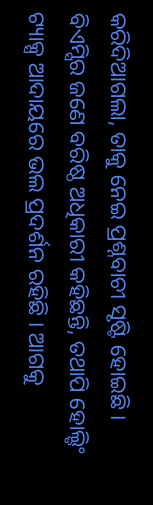କରିଦିଆଗଲା, ତାକୁ ନେଇ ପ୍ରଶ୍ନବାଚୀ ସୃଷ୍ଟି ହୋଇଛି ।
ବିଏମ୍ସିର ଜଣେ ବରିଷ୍ଠ ଅଧିକାରୀ କହିଛନ୍ତି, ତଥାପି ହୋଲ୍ଡିଂ ଟ୍ୟାକ୍ସ ଆଦାୟରେ ଭଲ ପ୍ରଦର୍ଶନ ରହିଛି । ଆଗକୁ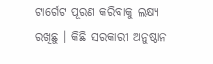ଟାର୍ଗେଟ ପୂରଣ କରିବାକୁ ଲକ୍ଷ୍ୟ ରଖିଛୁ । କିଛି ସରକାରୀ ଅନୁଷ୍ଠାନ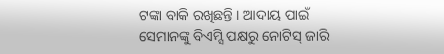ଟଙ୍କା ବାକି ରଖିଛନ୍ତି । ଆଦାୟ ପାଇଁ ସେମାନଙ୍କୁ ବିଏମ୍ସି ପକ୍ଷରୁ ନୋଟିସ୍ ଜାରି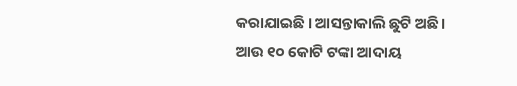କରାଯାଇଛି । ଆସନ୍ତାକାଲି ଛୁଟି ଅଛି । ଆଉ ୧୦ କୋଟି ଟଙ୍କା ଆଦାୟ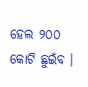ହେଲ ୨୦୦ କୋଟି ଛୁଇଁବ ।